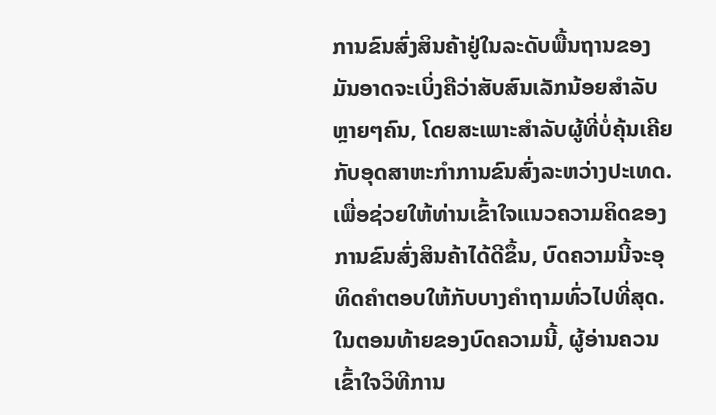ການຂົນສົ່ງສິນຄ້າຢູ່ໃນລະດັບພື້ນຖານຂອງມັນອາດຈະເບິ່ງຄືວ່າສັບສົນເລັກນ້ອຍສໍາລັບຫຼາຍໆຄົນ, ໂດຍສະເພາະສໍາລັບຜູ້ທີ່ບໍ່ຄຸ້ນເຄີຍກັບອຸດສາຫະກໍາການຂົນສົ່ງລະຫວ່າງປະເທດ. ເພື່ອຊ່ວຍໃຫ້ທ່ານເຂົ້າໃຈແນວຄວາມຄິດຂອງການຂົນສົ່ງສິນຄ້າໄດ້ດີຂຶ້ນ, ບົດຄວາມນີ້ຈະອຸທິດຄໍາຕອບໃຫ້ກັບບາງຄໍາຖາມທົ່ວໄປທີ່ສຸດ. ໃນຕອນທ້າຍຂອງບົດຄວາມນີ້, ຜູ້ອ່ານຄວນເຂົ້າໃຈວິທີການ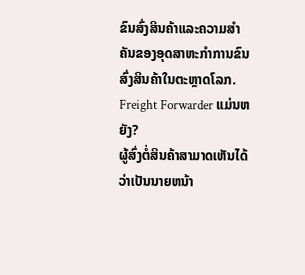ຂົນສົ່ງສິນຄ້າແລະຄວາມສໍາຄັນຂອງອຸດສາຫະກໍາການຂົນສົ່ງສິນຄ້າໃນຕະຫຼາດໂລກ.
Freight Forwarder ແມ່ນຫຍັງ?
ຜູ້ສົ່ງຕໍ່ສິນຄ້າສາມາດເຫັນໄດ້ວ່າເປັນນາຍຫນ້າ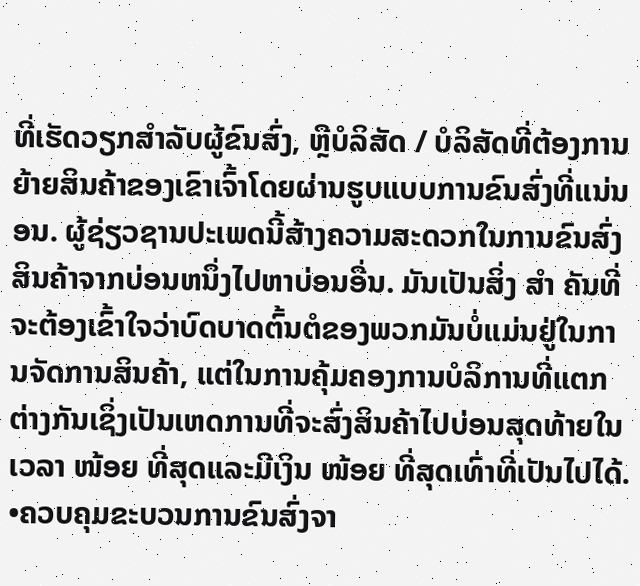ທີ່ເຮັດວຽກສໍາລັບຜູ້ຂົນສົ່ງ, ຫຼືບໍລິສັດ / ບໍລິສັດທີ່ຕ້ອງການຍ້າຍສິນຄ້າຂອງເຂົາເຈົ້າໂດຍຜ່ານຮູບແບບການຂົນສົ່ງທີ່ແນ່ນອນ. ຜູ້ຊ່ຽວຊານປະເພດນີ້ສ້າງຄວາມສະດວກໃນການຂົນສົ່ງສິນຄ້າຈາກບ່ອນຫນຶ່ງໄປຫາບ່ອນອື່ນ. ມັນເປັນສິ່ງ ສຳ ຄັນທີ່ຈະຕ້ອງເຂົ້າໃຈວ່າບົດບາດຕົ້ນຕໍຂອງພວກມັນບໍ່ແມ່ນຢູ່ໃນການຈັດການສິນຄ້າ, ແຕ່ໃນການຄຸ້ມຄອງການບໍລິການທີ່ແຕກຕ່າງກັນເຊິ່ງເປັນເຫດການທີ່ຈະສົ່ງສິນຄ້າໄປບ່ອນສຸດທ້າຍໃນເວລາ ໜ້ອຍ ທີ່ສຸດແລະມີເງິນ ໜ້ອຍ ທີ່ສຸດເທົ່າທີ່ເປັນໄປໄດ້.
•ຄວບຄຸມຂະບວນການຂົນສົ່ງຈາ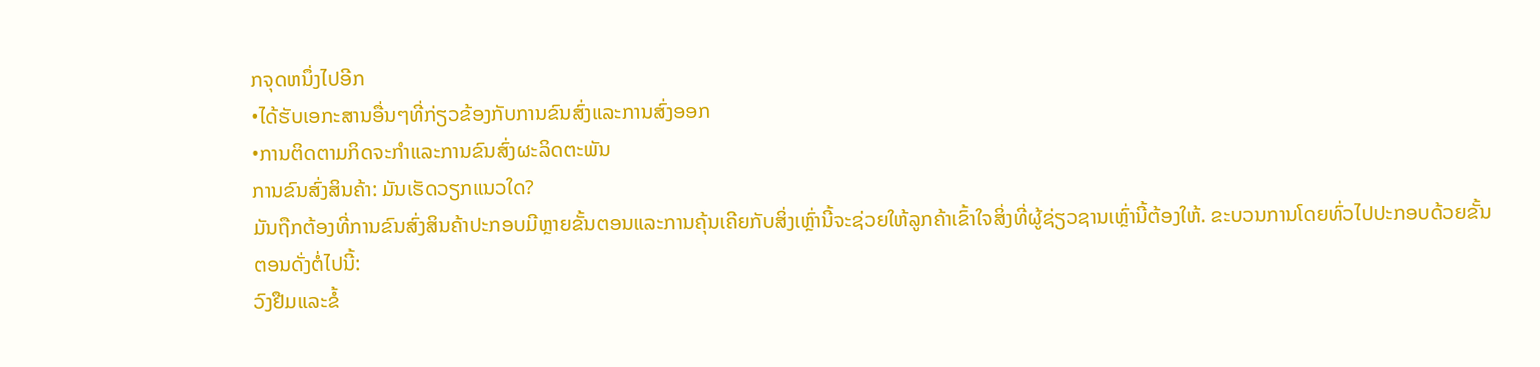ກຈຸດຫນຶ່ງໄປອີກ
•ໄດ້ຮັບເອກະສານອື່ນໆທີ່ກ່ຽວຂ້ອງກັບການຂົນສົ່ງແລະການສົ່ງອອກ
•ການຕິດຕາມກິດຈະກໍາແລະການຂົນສົ່ງຜະລິດຕະພັນ
ການຂົນສົ່ງສິນຄ້າ: ມັນເຮັດວຽກແນວໃດ?
ມັນຖືກຕ້ອງທີ່ການຂົນສົ່ງສິນຄ້າປະກອບມີຫຼາຍຂັ້ນຕອນແລະການຄຸ້ນເຄີຍກັບສິ່ງເຫຼົ່ານີ້ຈະຊ່ວຍໃຫ້ລູກຄ້າເຂົ້າໃຈສິ່ງທີ່ຜູ້ຊ່ຽວຊານເຫຼົ່ານີ້ຕ້ອງໃຫ້. ຂະບວນການໂດຍທົ່ວໄປປະກອບດ້ວຍຂັ້ນຕອນດັ່ງຕໍ່ໄປນີ້:
ວົງຢືມແລະຂໍ້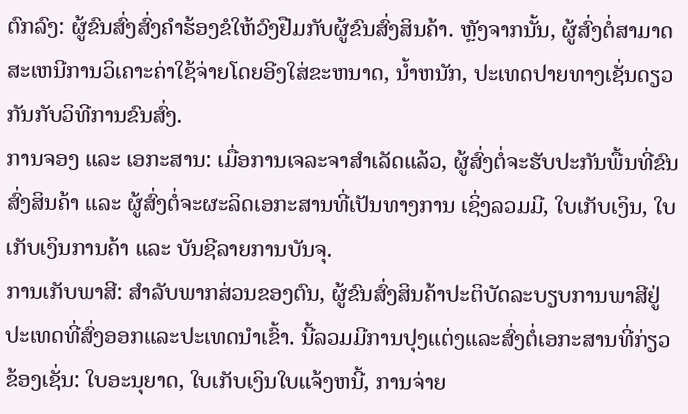ຕົກລົງ: ຜູ້ຂົນສົ່ງສົ່ງຄໍາຮ້ອງຂໍໃຫ້ວົງຢືມກັບຜູ້ຂົນສົ່ງສິນຄ້າ. ຫຼັງຈາກນັ້ນ, ຜູ້ສົ່ງຕໍ່ສາມາດສະເຫນີການວິເຄາະຄ່າໃຊ້ຈ່າຍໂດຍອີງໃສ່ຂະຫນາດ, ນ້ຳຫນັກ, ປະເທດປາຍທາງເຊັ່ນດຽວກັນກັບວິທີການຂົນສົ່ງ.
ການຈອງ ແລະ ເອກະສານ: ເມື່ອການເຈລະຈາສຳເລັດແລ້ວ, ຜູ້ສົ່ງຕໍ່ຈະຮັບປະກັນພື້ນທີ່ຂົນສົ່ງສິນຄ້າ ແລະ ຜູ້ສົ່ງຕໍ່ຈະຜະລິດເອກະສານທີ່ເປັນທາງການ ເຊິ່ງລວມມີ, ໃບເກັບເງິນ, ໃບເກັບເງິນການຄ້າ ແລະ ບັນຊີລາຍການບັນຈຸ.
ການເກັບພາສີ: ສໍາລັບພາກສ່ວນຂອງຕົນ, ຜູ້ຂົນສົ່ງສິນຄ້າປະຕິບັດລະບຽບການພາສີຢູ່ປະເທດທີ່ສົ່ງອອກແລະປະເທດນໍາເຂົ້າ. ນີ້ລວມມີການປຸງແຕ່ງແລະສົ່ງຕໍ່ເອກະສານທີ່ກ່ຽວຂ້ອງເຊັ່ນ: ໃບອະນຸຍາດ, ໃບເກັບເງິນໃບແຈ້ງຫນີ້, ການຈ່າຍ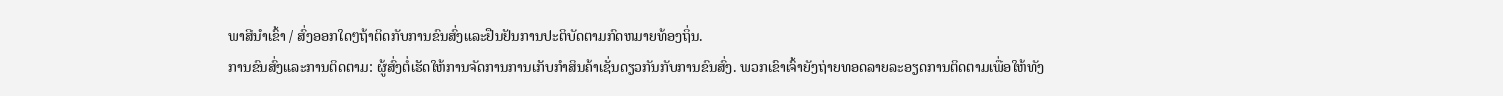ພາສີນໍາເຂົ້າ / ສົ່ງອອກໃດໆຖ້າຕິດກັບການຂົນສົ່ງແລະຢືນຢັນການປະຕິບັດຕາມກົດຫມາຍທ້ອງຖິ່ນ.
ການຂົນສົ່ງແລະການຕິດຕາມ: ຜູ້ສົ່ງຕໍ່ເຮັດໃຫ້ການຈັດການການເກັບກໍາສິນຄ້າເຊັ່ນດຽວກັນກັບການຂົນສົ່ງ. ພວກເຂົາເຈົ້າຍັງຖ່າຍທອດລາຍລະອຽດການຕິດຕາມເພື່ອໃຫ້ທັງ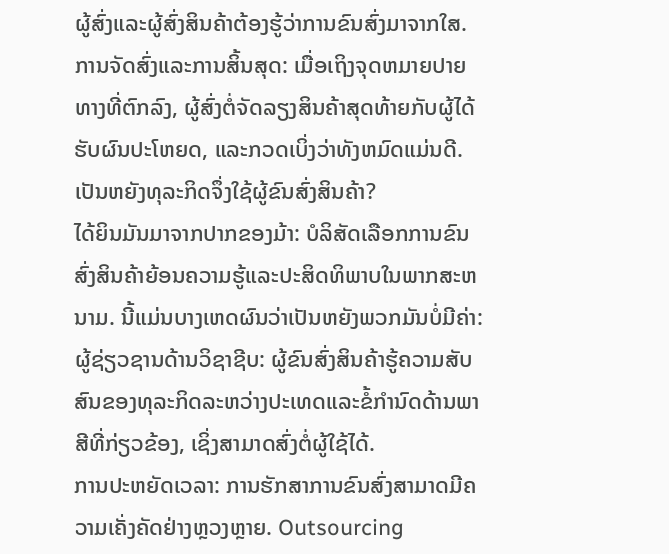ຜູ້ສົ່ງແລະຜູ້ສົ່ງສິນຄ້າຕ້ອງຮູ້ວ່າການຂົນສົ່ງມາຈາກໃສ.
ການຈັດສົ່ງແລະການສິ້ນສຸດ: ເມື່ອເຖິງຈຸດຫມາຍປາຍທາງທີ່ຕົກລົງ, ຜູ້ສົ່ງຕໍ່ຈັດລຽງສິນຄ້າສຸດທ້າຍກັບຜູ້ໄດ້ຮັບຜົນປະໂຫຍດ, ແລະກວດເບິ່ງວ່າທັງຫມົດແມ່ນດີ.
ເປັນຫຍັງທຸລະກິດຈຶ່ງໃຊ້ຜູ້ຂົນສົ່ງສິນຄ້າ?
ໄດ້ຍິນມັນມາຈາກປາກຂອງມ້າ: ບໍລິສັດເລືອກການຂົນສົ່ງສິນຄ້າຍ້ອນຄວາມຮູ້ແລະປະສິດທິພາບໃນພາກສະຫນາມ. ນີ້ແມ່ນບາງເຫດຜົນວ່າເປັນຫຍັງພວກມັນບໍ່ມີຄ່າ:
ຜູ້ຊ່ຽວຊານດ້ານວິຊາຊີບ: ຜູ້ຂົນສົ່ງສິນຄ້າຮູ້ຄວາມສັບສົນຂອງທຸລະກິດລະຫວ່າງປະເທດແລະຂໍ້ກໍານົດດ້ານພາສີທີ່ກ່ຽວຂ້ອງ, ເຊິ່ງສາມາດສົ່ງຕໍ່ຜູ້ໃຊ້ໄດ້.
ການປະຫຍັດເວລາ: ການຮັກສາການຂົນສົ່ງສາມາດມີຄວາມເຄັ່ງຄັດຢ່າງຫຼວງຫຼາຍ. Outsourcing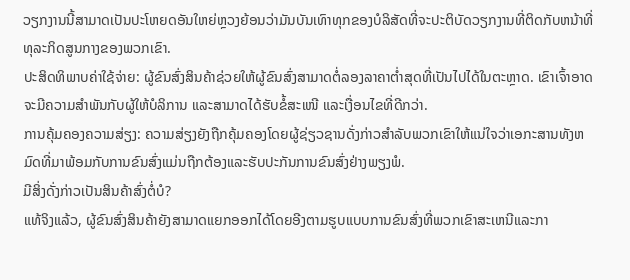ວຽກງານນີ້ສາມາດເປັນປະໂຫຍດອັນໃຫຍ່ຫຼວງຍ້ອນວ່າມັນບັນເທົາທຸກຂອງບໍລິສັດທີ່ຈະປະຕິບັດວຽກງານທີ່ຕິດກັບຫນ້າທີ່ທຸລະກິດສູນກາງຂອງພວກເຂົາ.
ປະສິດທິພາບຄ່າໃຊ້ຈ່າຍ: ຜູ້ຂົນສົ່ງສິນຄ້າຊ່ວຍໃຫ້ຜູ້ຂົນສົ່ງສາມາດຕໍ່ລອງລາຄາຕໍ່າສຸດທີ່ເປັນໄປໄດ້ໃນຕະຫຼາດ. ເຂົາເຈົ້າອາດຈະມີຄວາມສຳພັນກັບຜູ້ໃຫ້ບໍລິການ ແລະສາມາດໄດ້ຮັບຂໍ້ສະເໜີ ແລະເງື່ອນໄຂທີ່ດີກວ່າ.
ການຄຸ້ມຄອງຄວາມສ່ຽງ: ຄວາມສ່ຽງຍັງຖືກຄຸ້ມຄອງໂດຍຜູ້ຊ່ຽວຊານດັ່ງກ່າວສໍາລັບພວກເຂົາໃຫ້ແນ່ໃຈວ່າເອກະສານທັງຫມົດທີ່ມາພ້ອມກັບການຂົນສົ່ງແມ່ນຖືກຕ້ອງແລະຮັບປະກັນການຂົນສົ່ງຢ່າງພຽງພໍ.
ມີສິ່ງດັ່ງກ່າວເປັນສິນຄ້າສົ່ງຕໍ່ບໍ?
ແທ້ຈິງແລ້ວ, ຜູ້ຂົນສົ່ງສິນຄ້າຍັງສາມາດແຍກອອກໄດ້ໂດຍອີງຕາມຮູບແບບການຂົນສົ່ງທີ່ພວກເຂົາສະເຫນີແລະກາ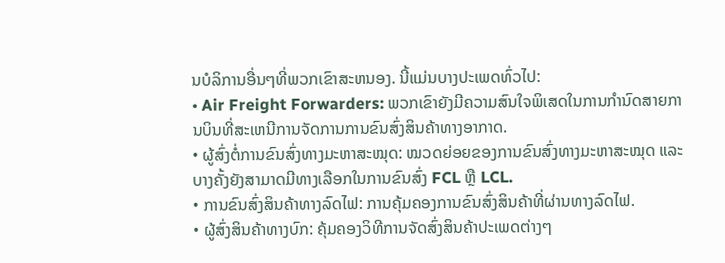ນບໍລິການອື່ນໆທີ່ພວກເຂົາສະຫນອງ. ນີ້ແມ່ນບາງປະເພດທົ່ວໄປ:
• Air Freight Forwarders: ພວກເຂົາຍັງມີຄວາມສົນໃຈພິເສດໃນການກໍານົດສາຍການບິນທີ່ສະເຫນີການຈັດການການຂົນສົ່ງສິນຄ້າທາງອາກາດ.
• ຜູ້ສົ່ງຕໍ່ການຂົນສົ່ງທາງມະຫາສະໝຸດ: ໝວດຍ່ອຍຂອງການຂົນສົ່ງທາງມະຫາສະໝຸດ ແລະບາງຄັ້ງຍັງສາມາດມີທາງເລືອກໃນການຂົນສົ່ງ FCL ຫຼື LCL.
• ການຂົນສົ່ງສິນຄ້າທາງລົດໄຟ: ການຄຸ້ມຄອງການຂົນສົ່ງສິນຄ້າທີ່ຜ່ານທາງລົດໄຟ.
• ຜູ້ສົ່ງສິນຄ້າທາງບົກ: ຄຸ້ມຄອງວິທີການຈັດສົ່ງສິນຄ້າປະເພດຕ່າງໆ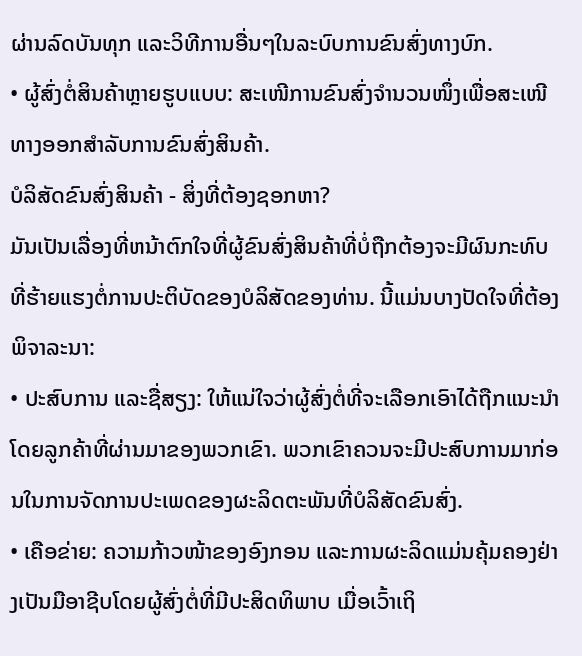ຜ່ານລົດບັນທຸກ ແລະວິທີການອື່ນໆໃນລະບົບການຂົນສົ່ງທາງບົກ.
• ຜູ້ສົ່ງຕໍ່ສິນຄ້າຫຼາຍຮູບແບບ: ສະເໜີການຂົນສົ່ງຈຳນວນໜຶ່ງເພື່ອສະເໜີທາງອອກສຳລັບການຂົນສົ່ງສິນຄ້າ.
ບໍລິສັດຂົນສົ່ງສິນຄ້າ - ສິ່ງທີ່ຕ້ອງຊອກຫາ?
ມັນເປັນເລື່ອງທີ່ຫນ້າຕົກໃຈທີ່ຜູ້ຂົນສົ່ງສິນຄ້າທີ່ບໍ່ຖືກຕ້ອງຈະມີຜົນກະທົບທີ່ຮ້າຍແຮງຕໍ່ການປະຕິບັດຂອງບໍລິສັດຂອງທ່ານ. ນີ້ແມ່ນບາງປັດໃຈທີ່ຕ້ອງພິຈາລະນາ:
• ປະສົບການ ແລະຊື່ສຽງ: ໃຫ້ແນ່ໃຈວ່າຜູ້ສົ່ງຕໍ່ທີ່ຈະເລືອກເອົາໄດ້ຖືກແນະນໍາໂດຍລູກຄ້າທີ່ຜ່ານມາຂອງພວກເຂົາ. ພວກເຂົາຄວນຈະມີປະສົບການມາກ່ອນໃນການຈັດການປະເພດຂອງຜະລິດຕະພັນທີ່ບໍລິສັດຂົນສົ່ງ.
• ເຄືອຂ່າຍ: ຄວາມກ້າວໜ້າຂອງອົງກອນ ແລະການຜະລິດແມ່ນຄຸ້ມຄອງຢ່າງເປັນມືອາຊີບໂດຍຜູ້ສົ່ງຕໍ່ທີ່ມີປະສິດທິພາບ ເມື່ອເວົ້າເຖິ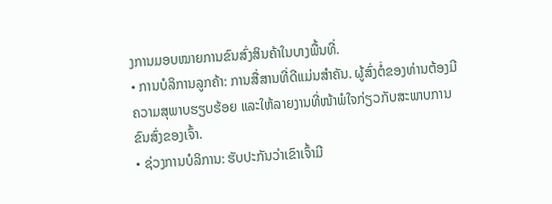ງການມອບໝາຍການຂົນສົ່ງສິນຄ້າໃນບາງພື້ນທີ່.
• ການບໍລິການລູກຄ້າ: ການສື່ສານທີ່ດີແມ່ນສໍາຄັນ. ຜູ້ສົ່ງຕໍ່ຂອງທ່ານຕ້ອງມີຄວາມສຸພາບຮຽບຮ້ອຍ ແລະໃຫ້ລາຍງານທີ່ໜ້າພໍໃຈກ່ຽວກັບສະພາບການຂົນສົ່ງຂອງເຈົ້າ.
• ຊ່ວງການບໍລິການ: ຮັບປະກັນວ່າເຂົາເຈົ້າມີ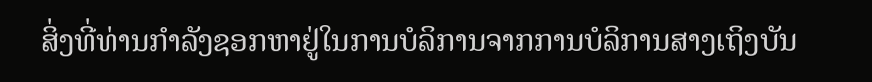ສິ່ງທີ່ທ່ານກໍາລັງຊອກຫາຢູ່ໃນການບໍລິການຈາກການບໍລິການສາງເຖິງບັນ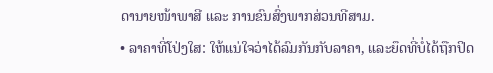ດານາຍໜ້າພາສີ ແລະ ການຂົນສົ່ງພາກສ່ວນທີສາມ.
• ລາຄາທີ່ໂປ່ງໃສ: ໃຫ້ແນ່ໃຈວ່າໄດ້ລົມກັນກັບລາຄາ, ແລະຍຶດທີ່ບໍ່ໄດ້ຖືກປິດ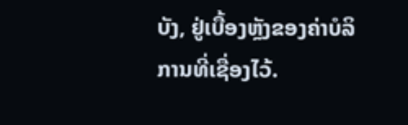ບັງ, ຢູ່ເບື້ອງຫຼັງຂອງຄ່າບໍລິການທີ່ເຊື່ອງໄວ້.